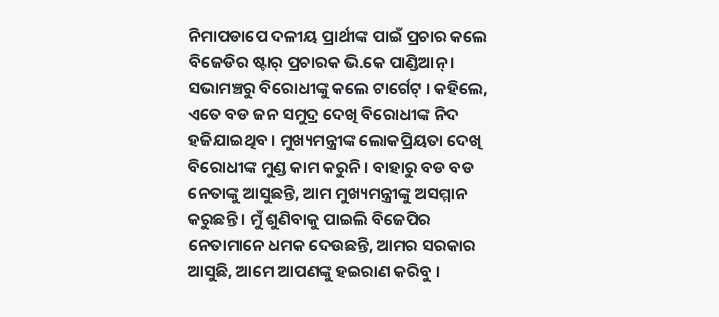ନିମାପଡାପେ ଦଳୀୟ ପ୍ରାର୍ଥୀଙ୍କ ପାଇଁ ପ୍ରଚାର କଲେ ବିଜେଡିର ଷ୍ଟାର୍ ପ୍ରଚାରକ ଭି.କେ ପାଣ୍ଡିଆନ୍ । ସଭାମଞ୍ଚରୁ ବିରୋଧୀଙ୍କୁ କଲେ ଟାର୍ଗେଟ୍ । କହିଲେ, ଏତେ ବଡ ଜନ ସମୁଦ୍ର ଦେଖି ବିରୋଧୀଙ୍କ ନିଦ ହଜିଯାଇଥିବ । ମୁଖ୍ୟମନ୍ତ୍ରୀଙ୍କ ଲୋକପ୍ରିୟତା ଦେଖି ବିରୋଧୀଙ୍କ ମୁଣ୍ଡ କାମ କରୁନି । ବାହାରୁ ବଡ ବଡ ନେତାଙ୍କୁ ଆସୁଛନ୍ତି, ଆମ ମୁଖ୍ୟମନ୍ତ୍ରୀଙ୍କୁ ଅସମ୍ମାନ କରୁଛନ୍ତି । ମୁଁ ଶୁଣିବାକୁ ପାଇଲି ବିଜେପିର ନେତାମାନେ ଧମକ ଦେଉଛନ୍ତି, ଆମର ସରକାର ଆସୁଛି, ଆମେ ଆପଣଙ୍କୁ ହଇରାଣ କରିବୁ ।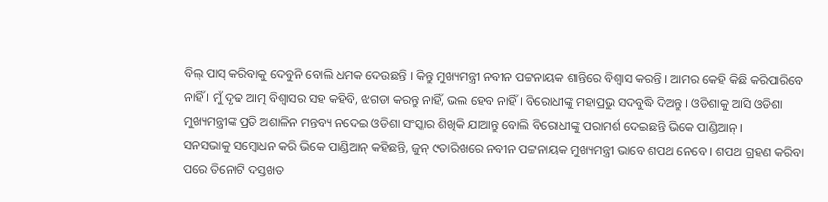ବିଲ୍ ପାସ୍ କରିବାକୁ ଦେବୁନି ବୋଲି ଧମକ ଦେଉଛନ୍ତି । କିନ୍ତୁ ମୁଖ୍ୟମନ୍ତ୍ରୀ ନବୀନ ପଟ୍ଟନାୟକ ଶାନ୍ତିରେ ବିଶ୍ୱାସ କରନ୍ତି । ଆମର କେହି କିଛି କରିପାରିବେ ନାହିଁ । ମୁଁ ଦୃଢ ଆତ୍ମ ବିଶ୍ୱାସର ସହ କହିବି, ଝଗଡା କରନ୍ତୁ ନାହିଁ, ଭଲ ହେବ ନାହିଁ । ବିରୋଧୀଙ୍କୁ ମହାପ୍ରଭୁ ସଦବୁଦ୍ଧି ଦିଅନ୍ତୁ । ଓଡିଶାକୁ ଆସି ଓଡିଶା ମୁଖ୍ୟମନ୍ତ୍ରୀଙ୍କ ପ୍ରତି ଅଶାଳିନ ମନ୍ତବ୍ୟ ନଦେଇ ଓଡିଶା ସଂସ୍କାର ଶିଖିକି ଯାଆନ୍ତୁ ବୋଲି ବିରୋଧୀଙ୍କୁ ପରାମର୍ଶ ଦେଇଛନ୍ତି ଭିକେ ପାଣ୍ଡିଆନ୍ ।
ସନସଭାକୁ ସମ୍ବୋଧନ କରି ଭିକେ ପାଣ୍ଡିଆନ୍ କହିଛନ୍ତି, ଜୁନ୍ ୯ତାରିଖରେ ନବୀନ ପଟ୍ଟନାୟକ ମୁଖ୍ୟମନ୍ତ୍ରୀ ଭାବେ ଶପଥ ନେବେ । ଶପଥ ଗ୍ରହଣ କରିବା ପରେ ତିନୋଟି ଦସ୍ତଖତ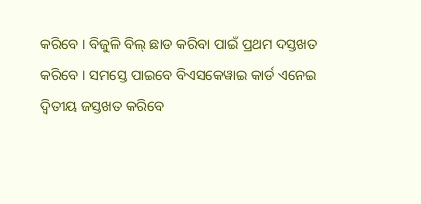କରିବେ । ବିଜୁଳି ବିଲ୍ ଛାଡ କରିବା ପାଇଁ ପ୍ରଥମ ଦସ୍ତଖତ କରିବେ । ସମସ୍ତେ ପାଇବେ ବିଏସକେୱାଇ କାର୍ଡ ଏନେଇ ଦ୍ୱିତୀୟ ଜସ୍ତଖତ କରିବେ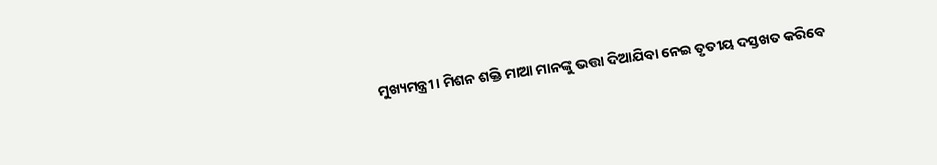ମୁଖ୍ୟମନ୍ତ୍ରୀ । ମିଶନ ଶକ୍ତି ମାଆ ମାନଙ୍କୁ ଭତ୍ତା ଦିଆଯିବା ନେଇ ତୃତୀୟ ଦସ୍ତଖତ କରିବେ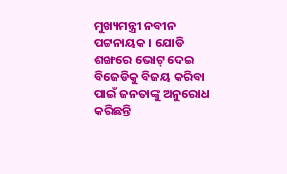ମୁଖ୍ୟମନ୍ତ୍ରୀ ନବୀନ ପଟ୍ଟନାୟକ । ଯୋଡି ଶଙ୍ଖରେ ଭୋଟ୍ ଦେଇ ବିଜେଡିକୁ ବିଜୟ କରିବା ପାଇଁ ଜନତାଙ୍କୁ ଅନୁରୋଧ କରିଛନ୍ତି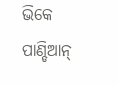ଭିକେ ପାଣ୍ଡିଆନ୍